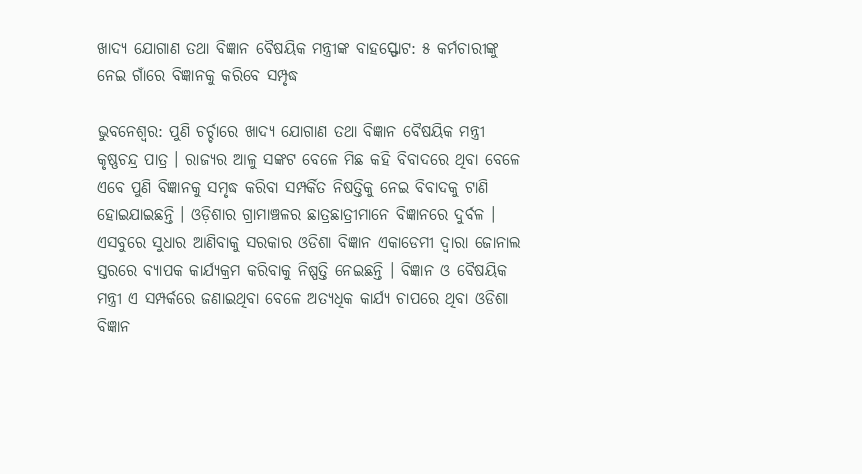ଖାଦ୍ୟ ଯୋଗାଣ ତଥା ବିଜ୍ଞାନ ବୈଷୟିକ ମନ୍ତ୍ରୀଙ୍କ ବାହସ୍ଫୋଟ: ୫ କର୍ମଚାରୀଙ୍କୁ ନେଇ ଗାଁରେ ବିଜ୍ଞାନକୁ କରିବେ ସମ୍ପୃଦ୍ଧ

ଭୁବନେଶ୍ବର: ପୁଣି ଚର୍ଚ୍ଚାରେ ଖାଦ୍ୟ ଯୋଗାଣ ତଥା ବିଜ୍ଞାନ ବୈଷୟିକ ମନ୍ତ୍ରୀ କୃଷ୍ଣଚନ୍ଦ୍ର ପାତ୍ର । ରାଜ୍ୟର ଆଳୁ ସଙ୍କଟ ବେଳେ ମିଛ କହି ବିବାଦରେ ଥିବା ବେଳେ ଏବେ ପୁଣି ବିଜ୍ଞାନକୁ ସମୃଦ୍ଧ କରିବା ସମ୍ପର୍କିତ ନିଷତ୍ତିକୁ ନେଇ ବିବାଦକୁ ଟାଣି ହୋଇଯାଇଛନ୍ତି । ଓଡ଼ିଶାର ଗ୍ରାମାଞ୍ଚଳର ଛାତ୍ରଛାତ୍ରୀମାନେ ବିଜ୍ଞାନରେ ଦୁର୍ବଳ । ଏସବୁରେ ସୁଧାର ଆଣିବାକୁ ସରକାର ଓଡିଶା ବିଜ୍ଞାନ ଏକାଡେମୀ ଦ୍ୱାରା ଜୋନାଲ ସ୍ତରରେ ବ୍ୟାପକ କାର୍ଯ୍ୟକ୍ରମ କରିବାକୁ ନିଷ୍ପତ୍ତି ନେଇଛନ୍ତି । ବିଜ୍ଞାନ ଓ ବୈଷୟିକ ମନ୍ତ୍ରୀ ଏ ସମ୍ପର୍କରେ ଜଣାଇଥିବା ବେଳେ ଅତ୍ୟଧିକ କାର୍ଯ୍ୟ ଚାପରେ ଥିବା ଓଡିଶା ବିଜ୍ଞାନ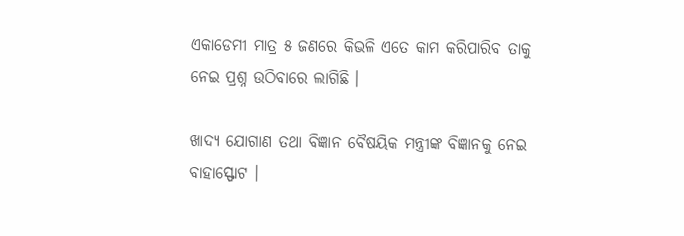ଏକାଡେମୀ ମାତ୍ର ୫ ଜଣରେ କିଭଳି ଏତେ କାମ କରିପାରିବ ତାକୁ ନେଇ ପ୍ରଶ୍ନ ଉଠିବାରେ ଲାଗିଛି ।

ଖାଦ୍ୟ ଯୋଗାଣ ତଥା ବିଜ୍ଞାନ ବୈଷୟିକ ମନ୍ତ୍ରୀଙ୍କ ବିଜ୍ଞାନକୁ ନେଇ ବାହାସ୍ଫୋଟ ।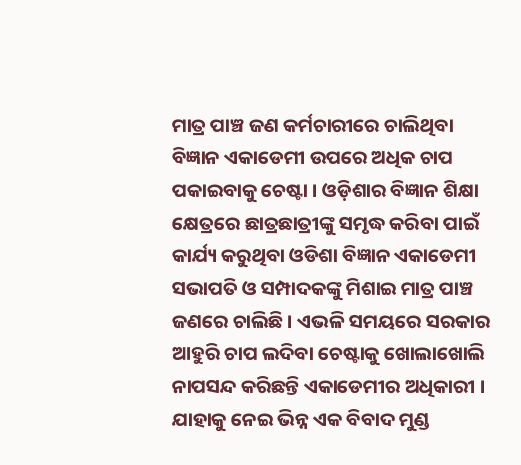ମାତ୍ର ପାଞ୍ଚ ଜଣ କର୍ମଚାରୀରେ ଚାଲିଥିବା ବିଜ୍ଞାନ ଏକାଡେମୀ ଉପରେ ଅଧିକ ଚାପ ପକାଇବାକୁ ଚେଷ୍ଟା । ଓଡ଼ିଶାର ବିଜ୍ଞାନ ଶିକ୍ଷା କ୍ଷେତ୍ରରେ ଛାତ୍ରଛାତ୍ରୀଙ୍କୁ ସମୃଦ୍ଧ କରିବା ପାଇଁ କାର୍ଯ୍ୟ କରୁଥିବା ଓଡିଶା ବିଜ୍ଞାନ ଏକାଡେମୀ ସଭାପତି ଓ ସମ୍ପାଦକଙ୍କୁ ମିଶାଇ ମାତ୍ର ପାଞ୍ଚ ଜଣରେ ଚାଲିଛି । ଏଭଳି ସମୟରେ ସରକାର ଆହୁରି ଚାପ ଲଦିବା ଚେଷ୍ଟାକୁ ଖୋଲାଖୋଲି ନାପସନ୍ଦ କରିଛନ୍ତି ଏକାଡେମୀର ଅଧିକାରୀ । ଯାହାକୁ ନେଇ ଭିନ୍ନ ଏକ ବିବାଦ ମୁଣ୍ଡ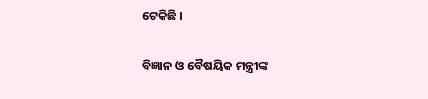ଟେକିଛି ।

ବିଜ୍ଞାନ ଓ ବୈଷୟିକ ମନ୍ତ୍ରୀଙ୍କ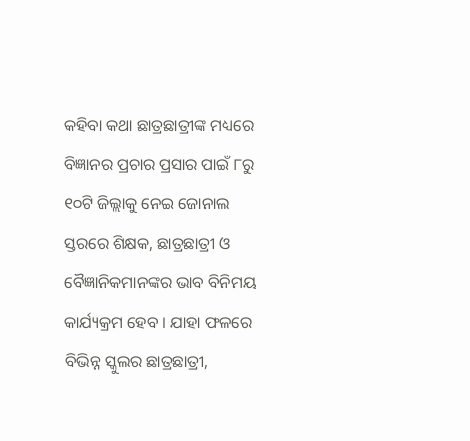କହିବା କଥା ଛାତ୍ରଛାତ୍ରୀଙ୍କ ମଧ୍ୟରେ ବିଜ୍ଞାନର ପ୍ରଚାର ପ୍ରସାର ପାଇଁ ୮ରୁ ୧୦ଟି ଜିଲ୍ଲାକୁ ନେଇ ଜୋନାଲ ସ୍ତରରେ ଶିକ୍ଷକ, ଛାତ୍ରଛାତ୍ରୀ ଓ ବୈଜ୍ଞାନିକମାନଙ୍କର ଭାବ ବିନିମୟ କାର୍ଯ୍ୟକ୍ରମ ହେବ । ଯାହା ଫଳରେ ବିଭିନ୍ନ ସ୍କୁଲର ଛାତ୍ରଛାତ୍ରୀ,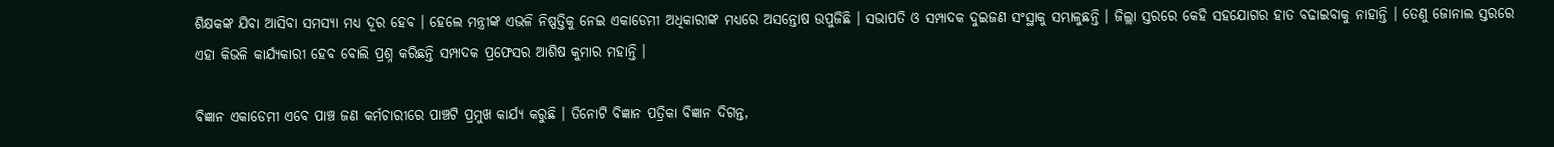ଶିକ୍ଷକଙ୍କ ଯିବା ଆସିବା ସମସ୍ୟା ମଧ୍ୟ ଦୂର ହେବ । ହେଲେ ମନ୍ତ୍ରୀଙ୍କ ଏଭଳି ନିଷ୍ପତ୍ତିକୁ ନେଇ ଏକାଡେମୀ ଅଧିକାରୀଙ୍କ ମଧ୍ୟରେ ଅସନ୍ତୋଷ ଉପୁଜିଛି । ସଭାପତି ଓ ସମ୍ପାଦକ ଦୁଇଜଣ ସଂସ୍ଥାକୁ ସମ୍ଭାଳୁଛନ୍ତି । ଜିଲ୍ଲା ସ୍ତରରେ କେହି ସହଯୋଗର ହାତ ବଢାଇବାକୁ ନାହାନ୍ତି । ତେଣୁ ଜୋନାଲ ସ୍ତରରେ ଏହା କିଭଳି କାର୍ଯ୍ୟକାରୀ ହେବ ବୋଲି ପ୍ରଶ୍ନ କରିଛନ୍ତି ସମ୍ପାଦକ ପ୍ରଫେସର ଆଶିଷ କୁମାର ମହାନ୍ତି ।

ବିଜ୍ଞାନ ଏକାଡେମୀ ଏବେ ପାଞ୍ଚ ଜଣ କର୍ମଚାରୀରେ ପାଞ୍ଚଟି ପ୍ରମୁଖ କାର୍ଯ୍ୟ କରୁଛି । ତିନୋଟି ବିଜ୍ଞାନ ପତ୍ରିକା ବିଜ୍ଞାନ ଦିଗନ୍ତ,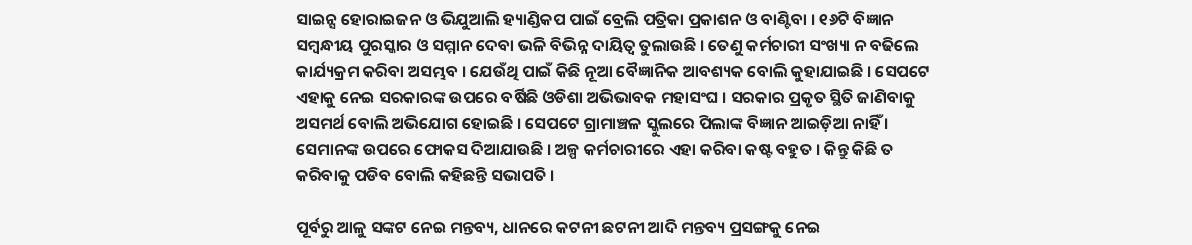ସାଇନ୍ସ ହୋରାଇଜନ ଓ ଭିଯୁଆଲି ହ୍ୟାଣ୍ଡିକପ ପାଇଁ ବ୍ରେଲି ପତ୍ରିକା ପ୍ରକାଶନ ଓ ବାଣ୍ଟିବା । ୧୬ଟି ବିଜ୍ଞାନ ସମ୍ବନ୍ଧୀୟ ପୁରସ୍କାର ଓ ସମ୍ମାନ ଦେବା ଭଳି ବିଭିନ୍ନ ଦାୟିତ୍ୱ ତୁଲାଉଛି । ତେଣୁ କର୍ମଚାରୀ ସଂଖ୍ୟା ନ ବଢିଲେ କାର୍ଯ୍ୟକ୍ରମ କରିବା ଅସମ୍ଭବ । ଯେଉଁଥି ପାଇଁ କିଛି ନୂଆ ବୈଜ୍ଞାନିକ ଆବଶ୍ୟକ ବୋଲି କୁହାଯାଇଛି । ସେପଟେ ଏହାକୁ ନେଇ ସରକାରଙ୍କ ଉପରେ ବର୍ଷିଛି ଓଡିଶା ଅଭିଭାବକ ମହାସଂଘ । ସରକାର ପ୍ରକୃତ ସ୍ଥିତି ଜାଣିବାକୁ ଅସମର୍ଥ ବୋଲି ଅଭିଯୋଗ ହୋଇଛି । ସେପଟେ ଗ୍ରାମାଞ୍ଚଳ ସ୍କୁଲରେ ପିଲାଙ୍କ ବିଜ୍ଞାନ ଆଇଡ଼ିଆ ନାହିଁ । ସେମାନଙ୍କ ଉପରେ ଫୋକସ ଦିଆଯାଉଛି । ଅଳ୍ପ କର୍ମଚାରୀରେ ଏହା କରିବା କଷ୍ଟ ବହୁତ । କିନ୍ତୁ କିଛି ତ କରିବାକୁ ପଡିବ ବୋଲି କହିଛନ୍ତି ସଭାପତି ।

ପୂର୍ବରୁ ଆଳୁ ସଙ୍କଟ ନେଇ ମନ୍ତବ୍ୟ, ଧାନରେ କଟନୀ ଛଟନୀ ଆଦି ମନ୍ତବ୍ୟ ପ୍ରସଙ୍ଗକୁ ନେଇ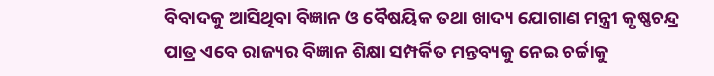ବିବାଦକୁ ଆସିଥିବା ବିଜ୍ଞାନ ଓ ବୈଷୟିକ ତଥା ଖାଦ୍ୟ ଯୋଗାଣ ମନ୍ତ୍ରୀ କୃଷ୍ଣଚନ୍ଦ୍ର ପାତ୍ର ଏବେ ରାଜ୍ୟର ବିଜ୍ଞାନ ଶିକ୍ଷା ସମ୍ପର୍କିତ ମନ୍ତବ୍ୟକୁ ନେଇ ଚର୍ଚ୍ଚାକୁ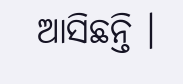ଆସିଛନ୍ତି ।